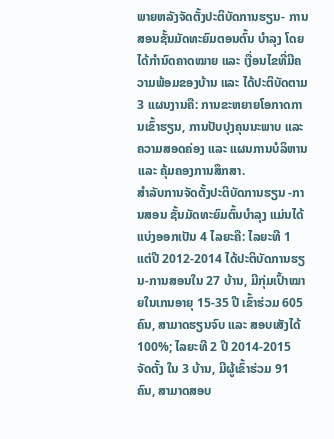ພາຍຫລັງຈັດຕັ້ງປະຕິບັດການຮຽນ- ການສອນຊັ້ນມັດທະຍົມຕອນຕົ້ນ ບຳລຸງ ໂດຍໄດ້ກຳນົດຄາດໝາຍ ແລະ ເງື່ອນໄຂທີ່ມີຄວາມພ້ອມຂອງບ້ານ ແລະ ໄດ້ປະຕິບັດຕາມ 3 ແຜນງານຄື: ການຂະຫຍາຍໂອກາດການເຂົ້າຮຽນ, ການປັບປຸງຄຸນນະພາບ ແລະ ຄວາມສອດຄ່ອງ ແລະ ແຜນການບໍລິຫານ ແລະ ຄຸ້ມຄອງການສຶກສາ.
ສໍາລັບການຈັດຕັ້ງປະຕິບັດການຮຽນ -ການສອນ ຊັ້ນມັດທະຍົມຕົ້ນບຳລຸງ ແມ່ນໄດ້ແບ່ງອອກເປັນ 4 ໄລຍະຄື: ໄລຍະທີ 1 ແຕ່ປີ 2012-2014 ໄດ້ປະຕິບັດການຮຽນ-ການສອນໃນ 27 ບ້ານ, ມີກຸ່ມເປົ້າໝາຍໃນເກນອາຍຸ 15-35 ປີ ເຂົ້າຮ່ວມ 605 ຄົນ, ສາມາດຮຽນຈົບ ແລະ ສອບເສັງໄດ້ 100%; ໄລຍະທີ 2 ປີ 2014-2015 ຈັດຕັ້ງ ໃນ 3 ບ້ານ, ມີຜູ້ເຂົ້າຮ່ວມ 91 ຄົນ, ສາມາດສອບ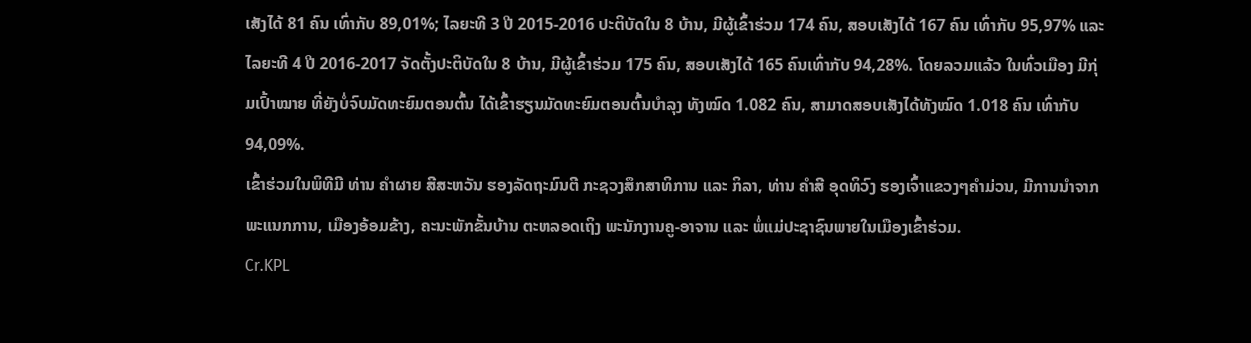ເສັງໄດ້ 81 ຄົນ ເທົ່າກັບ 89,01%; ໄລຍະທີ 3 ປີ 2015-2016 ປະຕິບັດໃນ 8 ບ້ານ, ມີຜູ້ເຂົ້າຮ່ວມ 174 ຄົນ, ສອບເສັງໄດ້ 167 ຄົນ ເທົ່າກັບ 95,97% ແລະ ໄລຍະທີ 4 ປີ 2016-2017 ຈັດຕັ້ງປະຕິບັດໃນ 8 ບ້ານ, ມີຜູ້ເຂົ້າຮ່ວມ 175 ຄົນ, ສອບເສັງໄດ້ 165 ຄົນເທົ່າກັບ 94,28%. ໂດຍລວມແລ້ວ ໃນທົ່ວເມືອງ ມີກຸ່ມເປົ້າໝາຍ ທີ່ຍັງບໍ່ຈົບມັດທະຍົມຕອນຕົ້ນ ໄດ້ເຂົ້າຮຽນມັດທະຍົມຕອນຕົ້ນບຳລຸງ ທັງໝົດ 1.082 ຄົນ, ສາມາດສອບເສັງໄດ້ທັງໝົດ 1.018 ຄົນ ເທົ່າກັບ 94,09%.
ເຂົ້າຮ່ວມໃນພິທີມີ ທ່ານ ຄຳຜາຍ ສີສະຫວັນ ຮອງລັດຖະມົນຕີ ກະຊວງສຶກສາທິການ ແລະ ກິລາ, ທ່ານ ຄຳສີ ອຸດທິວົງ ຮອງເຈົ້າແຂວງໆຄຳມ່ວນ, ມີການນຳຈາກພະແນກການ, ເມືອງອ້ອມຂ້າງ, ຄະນະພັກຂັ້ນບ້ານ ຕະຫລອດເຖິງ ພະນັກງານຄູ-ອາຈານ ແລະ ພໍ່ແມ່ປະຊາຊົນພາຍໃນເມືອງເຂົ້າຮ່ວມ.
Cr.KPL